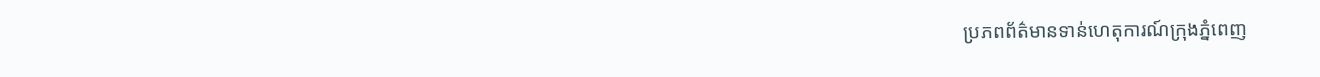ប្រភពព័ត៌មានទាន់ហេតុការណ៍ក្រុងភ្នំពេញ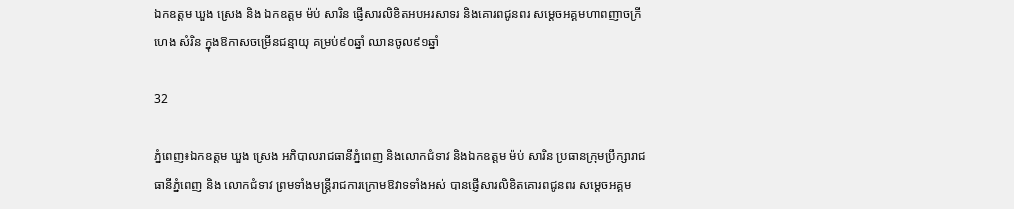ឯកឧត្តម ឃួង ស្រេង និង ឯកឧត្ដម ម៉ប់ សារិន ផ្ញើសារលិខិតអបអរសាទរ និងគោរពជូនពរ សម្តេចអគ្គមហាពញាចក្រី ហេង សំរិន ក្នុងឱកាសចម្រើនជន្មាយុ គម្រប់៩០ឆ្នាំ ឈានចូល៩១ឆ្នាំ

32

ភ្នំពេញ៖ឯកឧត្តម ឃួង ស្រេង អភិបាលរាជធានីភ្នំពេញ និងលោកជំទាវ និងឯកឧត្ដម ម៉ប់ សារិន ប្រធានក្រុមប្រឹក្សារាជធានីភ្នំពេញ និង លោកជំទាវ ព្រមទាំងមន្ត្រីរាជការក្រោមឱវាទទាំងអស់ បានផ្ញើសារលិខិតគោរពជូនពរ សម្តេចអគ្គម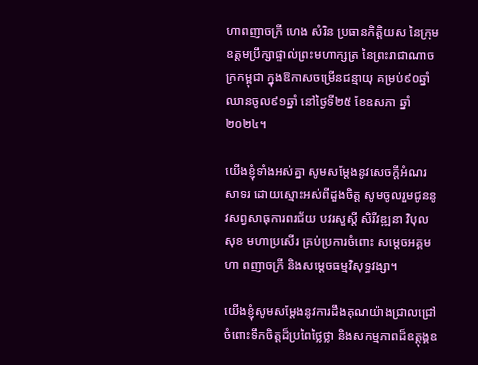ហាពញាចក្រី ហេង សំរិន ប្រធានកិត្តិយស នៃក្រុមឧត្តមប្រឹក្សាផ្ទាល់ព្រះមហាក្សត្រ នៃព្រះរាជាណាចក្រកម្ពុជា ក្នុងឱកាសចម្រើនជន្មាយុ គម្រប់៩០ឆ្នាំ ឈានចូល៩១ឆ្នាំ នៅថ្ងៃទី២៥ ខែឧសភា ឆ្នាំ២០២៤។

យើងខ្ញុំទាំងអស់គ្នា សូមសម្តែងនូវសេចក្តីអំណរសាទរ ដោយស្មោះអស់ពីដួងចិត្ត សូមចូលរួមជូននូវសព្វសាធុការពរជ័យ បវរសួស្តី សិរីវឌ្ឍនា វិបុលសុខ មហាប្រសើរ គ្រប់ប្រការចំពោះ សម្តេចអគ្គមហា ពញាចក្រី និងសម្តេចធម្មវិសុទ្ធវង្សា។

យើងខ្ញុំសូមសម្តែងនូវការដឹងគុណយ៉ាងជ្រាលជ្រៅ ចំពោះទឹកចិត្តដ៏ប្រពៃថ្លៃថ្លា និងសកម្មភាពដ៏ឧត្តុង្គឧ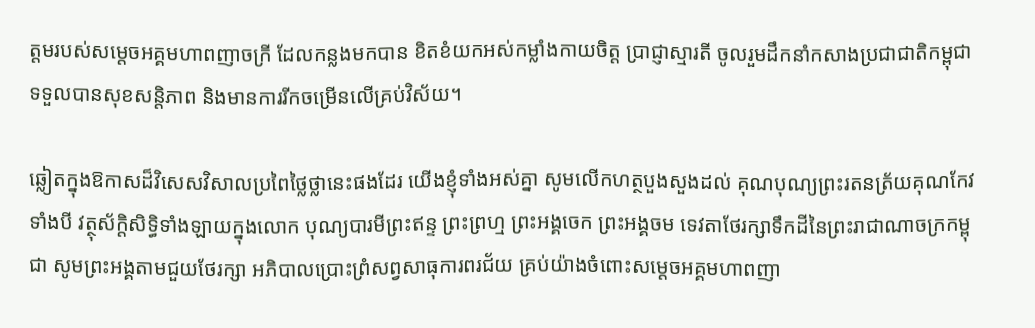ត្តមរបស់សម្តេចអគ្គមហាពញាចក្រី ដែលកន្លងមកបាន ខិតខំយកអស់កម្លាំងកាយចិត្ត ប្រាជ្ញាស្មារតី ចូលរួមដឹកនាំកសាងប្រជាជាតិកម្ពុជា ទទួលបានសុខសន្តិភាព និងមានការរីកចម្រើនលើគ្រប់វិស័យ។

ឆ្លៀតក្នុងឱកាសដ៏វិសេសវិសាលប្រពៃថ្លៃថ្លានេះផងដែរ យើងខ្ញុំទាំងអស់គ្នា សូមលើកហត្ថបួងសួងដល់ គុណបុណ្យព្រះរតនត្រ័យគុណកែវទាំងបី វត្ថុស័ក្តិសិទ្ធិទាំងឡាយក្នុងលោក បុណ្យបារមីព្រះឥន្ទ ព្រះព្រហ្ម ព្រះអង្គចេក ព្រះអង្គចម ទេវតាថែរក្សាទឹកដីនៃព្រះរាជាណាចក្រកម្ពុជា សូមព្រះអង្គតាមជួយថែរក្សា អភិបាលប្រោះព្រំសព្វសាធុការពរជ័យ គ្រប់យ៉ាងចំពោះសម្តេចអគ្គមហាពញា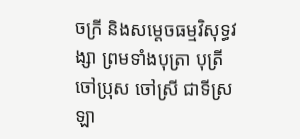ចក្រី និងសម្តេចធម្មវិសុទ្ធវង្សា ព្រមទាំងបុត្រា បុត្រី ចៅប្រុស ចៅស្រី ជាទីស្រឡា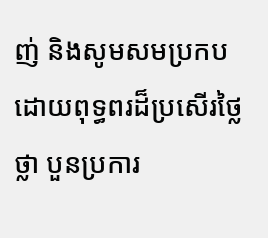ញ់ និងសូមសមប្រកបដោយពុទ្ធពរដ៏ប្រសើរថ្លៃថ្លា បួនប្រការ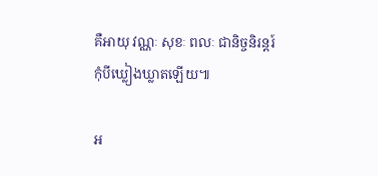គឺអាយុ វណ្ណៈ សុខៈ ពលៈ ជានិច្ចនិរន្តរ៍ កុំបីឃ្លៀងឃ្លាតឡើយ៕

អ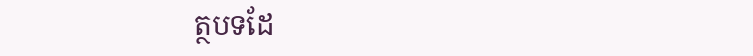ត្ថបទដែ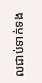លជាប់ទាក់ទង